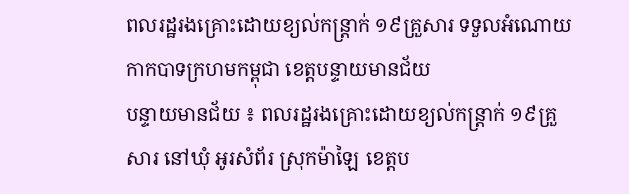ពលរដ្ឋរងគ្រោះដោយខ្យល់កន្ត្រាក់ ១៩គ្រួសារ ទទួលអំណោយកាកបាទក្រហមកម្ពុជា ខេត្តបន្ទាយមានជ័យ
បន្ទាយមានជ័យ ៖ ពលរដ្ឋរងគ្រោះដោយខ្យល់កន្ត្រាក់ ១៩គ្រួសារ នៅឃុំ អូរសំព័រ ស្រុកម៉ាឡៃ ខេត្តប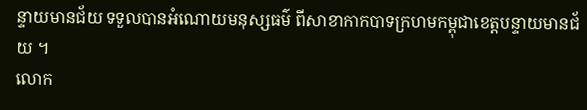ន្ទាយមានជ័យ ទទួលបានអំណោយមនុស្សធម៌ ពីសាខាកាកបាទក្រហមកម្ពុជាខេត្តបន្ទាយមានជ័យ ។
លោក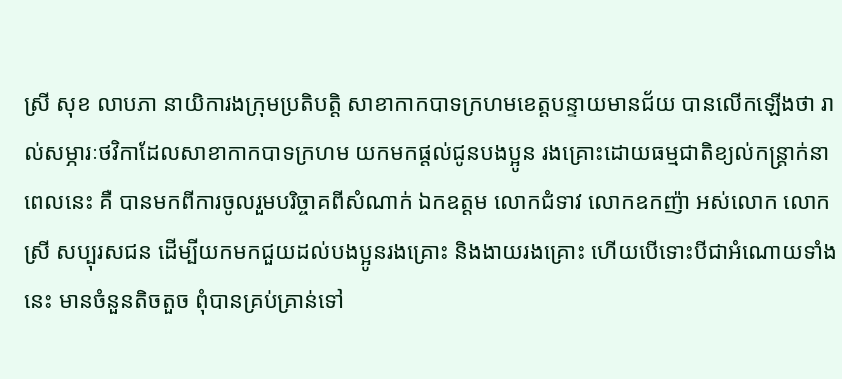ស្រី សុខ លាបភា នាយិការងក្រុមប្រតិបត្តិ សាខាកាកបាទក្រហមខេត្តបន្ទាយមានជ័យ បានលើកឡើងថា រាល់សម្ភារៈថវិកាដែលសាខាកាកបាទក្រហម យកមកផ្ដល់ជូនបងប្អូន រងគ្រោះដោយធម្មជាតិខ្យល់កន្ត្រាក់នាពេលនេះ គឺ បានមកពីការចូលរួមបរិច្ចាគពីសំណាក់ ឯកឧត្តម លោកជំទាវ លោកឧកញ៉ា អស់លោក លោកស្រី សប្បុរសជន ដើម្បីយកមកជួយដល់បងប្អូនរងគ្រោះ និងងាយរងគ្រោះ ហើយបើទោះបីជាអំណោយទាំងនេះ មានចំនួនតិចតួច ពុំបានគ្រប់គ្រាន់ទៅ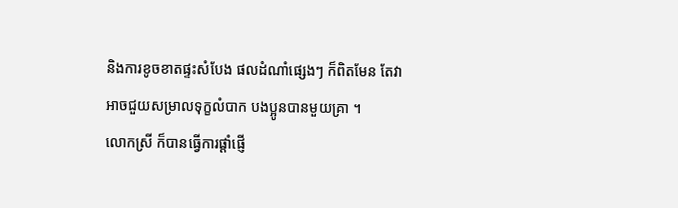និងការខូចខាតផ្ទះសំបែង ផលដំណាំផ្សេងៗ ក៏ពិតមែន តែវាអាចជួយសម្រាលទុក្ខលំបាក បងប្អូនបានមួយគ្រា ។
លោកស្រី ក៏បានធ្វើការផ្ដាំផ្ញើ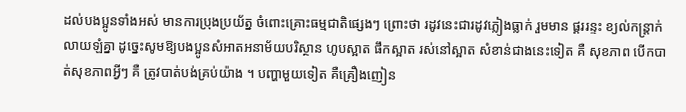ដល់បងប្អូនទាំងអស់ មានការប្រុងប្រយ័ត្ន ចំពោះគ្រោះធម្មជាតិផ្សេងៗ ព្រោះថា រដូវនេះជារដូវភ្លៀងធ្លាក់ រួមមាន ផ្គររន្ទះ ខ្យល់កន្ត្រាក់ លាយឡំគ្នា ដូច្នេះសូមឱ្យបងប្អូនសំអាតអនាម័យបរិស្ថាន ហូបស្អាត ផឹកស្អាត រស់នៅស្អាត សំខាន់ជាងនេះទៀត គឺ សុខភាព បើកបាត់សុខភាពអ្វីៗ គឺ ត្រូវបាត់បង់គ្រប់យ៉ាង ។ បញ្ហាមួយទៀត គឺគ្រឿងញៀន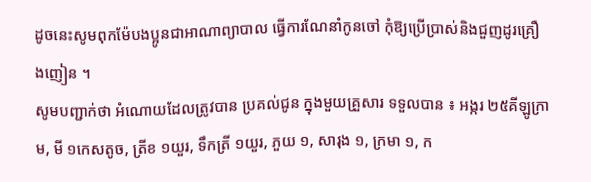ដូចនេះសូមពុកម៉ែបងប្អូនជាអាណាព្យាបាល ធ្វើការណែនាំកូនចៅ កុំឱ្យប្រើប្រាស់និងជួញដូរគ្រឿងញៀន ។
សូមបញ្ជាក់ថា អំណោយដែលត្រូវបាន ប្រគល់ជូន ក្នុងមួយគ្រួសារ ទទួលបាន ៖ អង្ករ ២៥គីឡូក្រាម, មី ១កេសតូច, ត្រីខ ១យួរ, ទឹកត្រី ១យួរ, ភួយ ១, សារុង ១, ក្រមា ១, ក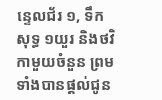ន្ទេលជ័រ ១, ទឹកសុទ្ធ ១យួរ និងថវិកាមួយចំនួន ព្រមទាំងបានផ្ដល់ជូន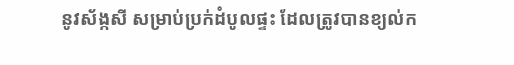នូវស័ង្កសី សម្រាប់ប្រក់ដំបូលផ្ទះ ដែលត្រូវបានខ្យល់ក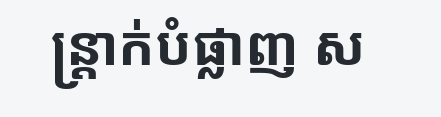ន្ត្រាក់បំផ្លាញ ស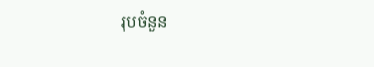រុបចំនួន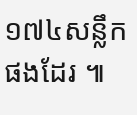១៧៤សន្លឹកផងដែរ ៕